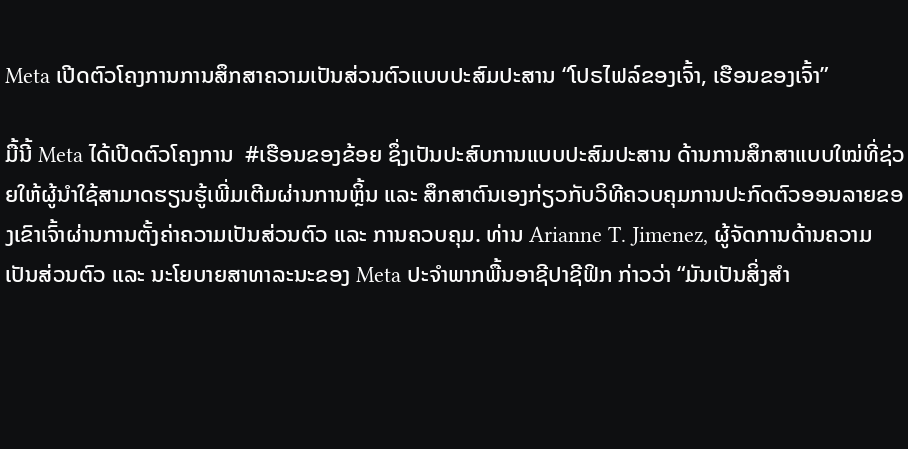Meta ເປີດຕົວໂຄງການການສຶກສາຄວາມເປັນສ່ວນຕົວແບບປະສົມປະສານ “ໂປຣໄຟລ໌ຂອງເຈົ້າ, ເຮືອນຂອງເຈົ້າ”

ມື້ນີ້ Meta ໄດ້ເປີດຕົວໂຄງການ  #ເຮືອນຂອງຂ້ອຍ ຊຶ່ງເປັນປະສົບການແບບປະສົມປະສານ ດ້ານການສຶກສາແບບໃໝ່ທີ່ຊ່ວຍໃຫ້ຜູ້ນຳໃຊ້ສາມາດຮຽນຮູ້ເພີ່ມເຕີມຜ່ານການຫຼິ້ນ ແລະ ສຶກສາຕົນເອງກ່ຽວກັບວິທີຄວບຄຸມການປະກົດຕົວອອນລາຍຂອງເຂົາເຈົ້າຜ່ານການຕັ້ງຄ່າຄວາມເປັນສ່ວນຕົວ ແລະ ການຄວບຄຸມ. ທ່ານ Arianne T. Jimenez, ຜູ້ຈັດການດ້ານຄວາມເປັນສ່ວນຕົວ ແລະ ນະໂຍບາຍສາທາລະນະຂອງ Meta ປະຈຳພາກພື້ນອາຊີປາຊີຟິກ ກ່າວວ່າ “ມັນເປັນສິ່ງສຳ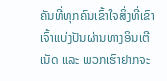ຄັນທີ່ທຸກຄົນເຂົ້າໃຈສິ່ງທີ່ເຂົາເຈົ້າແບ່ງປັນຜ່ານທາງອິນເຕີເນັດ ແລະ ພວກເຮົາຢາກຈະ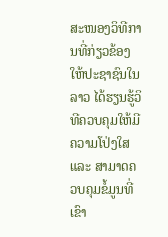ສະໜອງວິທີການທີ່ກ່ຽວຂ້ອງໃຫ້ປະຊາຊົນໃນລາວ ໄດ້ຮຽນຮູ້ວິທີຄວບຄຸມໃຫ້ມີຄວາມໂປ່ງໃສ ແລະ ສາມາດຄວບຄຸມຂໍ້ມູນທີ່ເຂົາ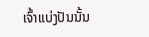ເຈົ້າແບ່ງປັນນັ້ນ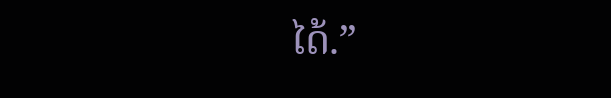ໄດ້.”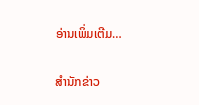ອ່ານເພິ່ມເຕີມ…

ສຳນັກຂ່າວ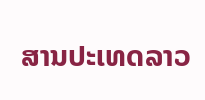ສານປະເທດລາວ